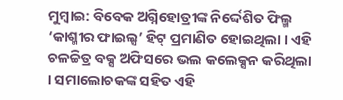ମୁମ୍ବାଇ: ବିବେକ ଅଗ୍ନିହୋତ୍ରୀଙ୍କ ନିର୍ଦ୍ଦେଶିତ ଫିଲ୍ମ ‘କାଶ୍ମୀର ଫାଇଲ୍ସ’ ହିଟ୍ ପ୍ରମାଣିତ ହୋଇଥିଲା । ଏହି ଚଳଚ୍ଚିତ୍ର ବକ୍ସ ଅଫିସରେ ଭଲ କଲେକ୍ସନ କରିଥିଲା । ସମାଲୋଚକଙ୍କ ସହିତ ଏହି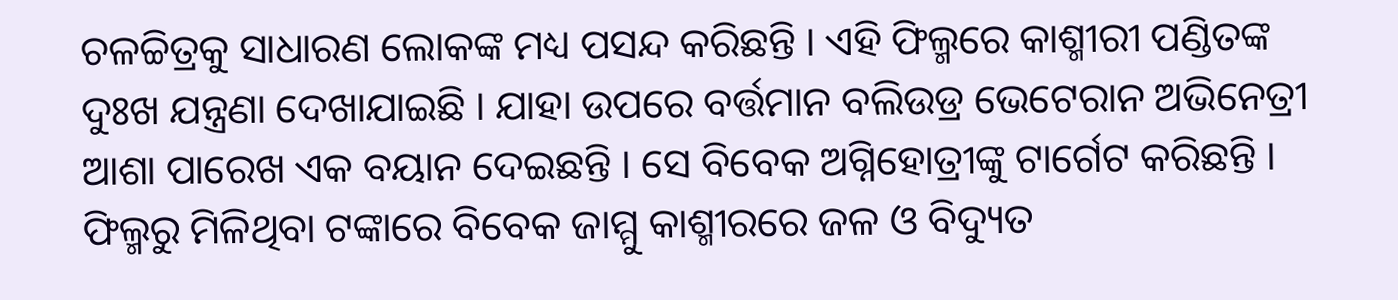ଚଳଚ୍ଚିତ୍ରକୁ ସାଧାରଣ ଲୋକଙ୍କ ମଧ୍ୟ ପସନ୍ଦ କରିଛନ୍ତି । ଏହି ଫିଲ୍ମରେ କାଶ୍ମୀରୀ ପଣ୍ଡିତଙ୍କ ଦୁଃଖ ଯନ୍ତ୍ରଣା ଦେଖାଯାଇଛି । ଯାହା ଉପରେ ବର୍ତ୍ତମାନ ବଲିଉଡ୍ର ଭେଟେରାନ ଅଭିନେତ୍ରୀ ଆଶା ପାରେଖ ଏକ ବୟାନ ଦେଇଛନ୍ତି । ସେ ବିବେକ ଅଗ୍ନିହୋତ୍ରୀଙ୍କୁ ଟାର୍ଗେଟ କରିଛନ୍ତି । ଫିଲ୍ମରୁ ମିଳିଥିବା ଟଙ୍କାରେ ବିବେକ ଜାମ୍ମୁ କାଶ୍ମୀରରେ ଜଳ ଓ ବିଦ୍ୟୁତ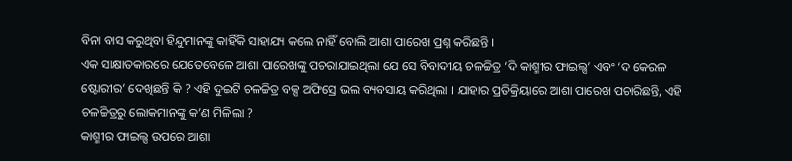ବିନା ବାସ କରୁଥିବା ହିନ୍ଦୁମାନଙ୍କୁ କାହିଁକି ସାହାଯ୍ୟ କଲେ ନାହିଁ ବୋଲି ଆଶା ପାରେଖ ପ୍ରଶ୍ନ କରିଛନ୍ତି ।
ଏକ ସାକ୍ଷାତକାରରେ ଯେତେବେଳେ ଆଶା ପାରେଖଙ୍କୁ ପଚରାଯାଇଥିଲା ଯେ ସେ ବିବାଦୀୟ ଚଳଚ୍ଚିତ୍ର ‘ଦି କାଶ୍ମୀର ଫାଇଲ୍ସ’ ଏବଂ ‘ଦ କେରଳ ଷ୍ଟୋରୀର’ ଦେଖିଛନ୍ତି କି ? ଏହି ଦୁଇଟି ଚଳଚ୍ଚିତ୍ର ବକ୍ସ ଅଫିସ୍ରେ ଭଲ ବ୍ୟବସାୟ କରିଥିଲା । ଯାହାର ପ୍ରତିକ୍ରିୟାରେ ଆଶା ପାରେଖ ପଚାରିଛନ୍ତି, ଏହି ଚଳଚ୍ଚିତ୍ରରୁ ଲୋକମାନଙ୍କୁ କ’ଣ ମିଳିଲା ?
କାଶ୍ମୀର ଫାଇଲ୍ସ ଉପରେ ଆଶା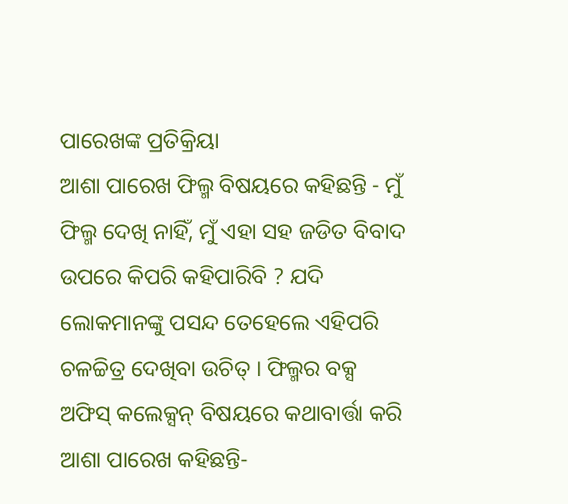ପାରେଖଙ୍କ ପ୍ରତିକ୍ରିୟା
ଆଶା ପାରେଖ ଫିଲ୍ମ ବିଷୟରେ କହିଛନ୍ତି - ମୁଁ ଫିଲ୍ମ ଦେଖି ନାହିଁ, ମୁଁ ଏହା ସହ ଜଡିତ ବିବାଦ ଉପରେ କିପରି କହିପାରିବି ? ଯଦି ଲୋକମାନଙ୍କୁ ପସନ୍ଦ ତେହେଲେ ଏହିପରି ଚଳଚ୍ଚିତ୍ର ଦେଖିବା ଉଚିତ୍ । ଫିଲ୍ମର ବକ୍ସ ଅଫିସ୍ କଲେକ୍ସନ୍ ବିଷୟରେ କଥାବାର୍ତ୍ତା କରି ଆଶା ପାରେଖ କହିଛନ୍ତି-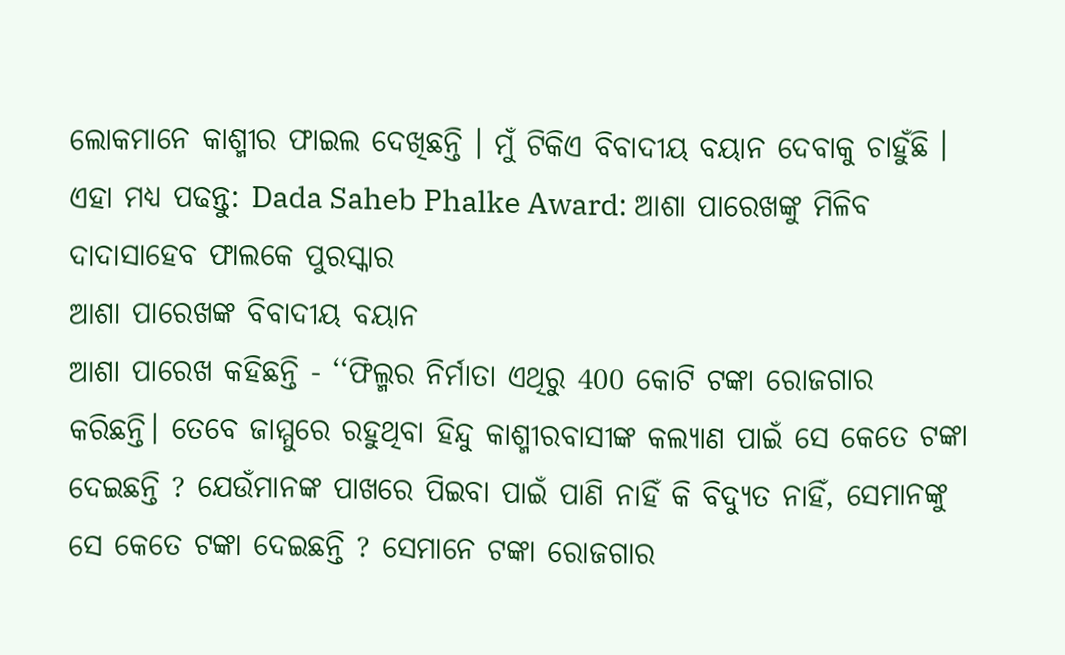ଲୋକମାନେ କାଶ୍ମୀର ଫାଇଲ ଦେଖିଛନ୍ତି । ମୁଁ ଟିକିଏ ବିବାଦୀୟ ବୟାନ ଦେବାକୁ ଚାହୁଁଛି ।
ଏହା ମଧ୍ୟ ପଢନ୍ତୁ: Dada Saheb Phalke Award: ଆଶା ପାରେଖଙ୍କୁ ମିଳିବ ଦାଦାସାହେବ ଫାଲକେ ପୁରସ୍କାର
ଆଶା ପାରେଖଙ୍କ ବିବାଦୀୟ ବୟାନ
ଆଶା ପାରେଖ କହିଛନ୍ତି - ‘‘ଫିଲ୍ମର ନିର୍ମାତା ଏଥିରୁ 400 କୋଟି ଟଙ୍କା ରୋଜଗାର କରିଛନ୍ତି। ତେବେ ଜାମ୍ମୁରେ ରହୁଥିବା ହିନ୍ଦୁ କାଶ୍ମୀରବାସୀଙ୍କ କଲ୍ୟାଣ ପାଇଁ ସେ କେତେ ଟଙ୍କା ଦେଇଛନ୍ତି ? ଯେଉଁମାନଙ୍କ ପାଖରେ ପିଇବା ପାଇଁ ପାଣି ନାହିଁ କି ବିଦ୍ୟୁତ ନାହିଁ, ସେମାନଙ୍କୁ ସେ କେତେ ଟଙ୍କା ଦେଇଛନ୍ତି ? ସେମାନେ ଟଙ୍କା ରୋଜଗାର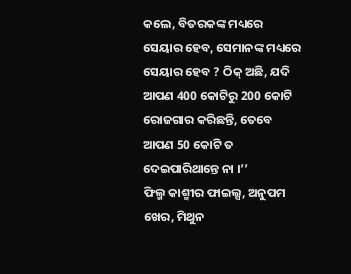କଲେ, ବିତରକଙ୍କ ମଧ୍ୟରେ ସେୟାର ହେବ, ସେମାନଙ୍କ ମଧ୍ୟରେ ସେୟାର ହେବ ? ଠିକ୍ ଅଛି, ଯଦି ଆପଣ 400 କୋଟିରୁ 200 କୋଟି ରୋଜଗାର କରିଛନ୍ତି, ତେବେ ଆପଣ 50 କୋଟି ତ ଦେଇପାରିଥାନ୍ତେ ନା ।’’
ଫିଲ୍ମ କାଶ୍ମୀର ଫାଇଲ୍ସ, ଅନୁପମ ଖେର, ମିଥୁନ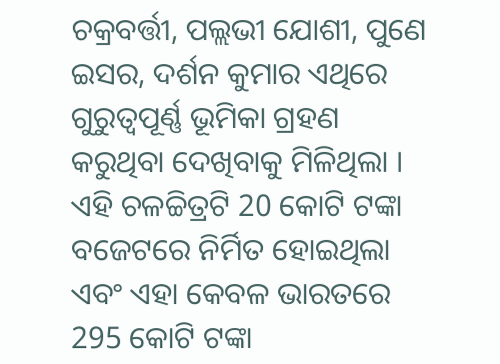ଚକ୍ରବର୍ତ୍ତୀ, ପଲ୍ଲଭୀ ଯୋଶୀ, ପୁଣେ ଇସର, ଦର୍ଶନ କୁମାର ଏଥିରେ ଗୁରୁତ୍ୱପୂର୍ଣ୍ଣ ଭୂମିକା ଗ୍ରହଣ କରୁଥିବା ଦେଖିବାକୁ ମିଳିଥିଲା । ଏହି ଚଳଚ୍ଚିତ୍ରଟି 20 କୋଟି ଟଙ୍କା ବଜେଟରେ ନିର୍ମିତ ହୋଇଥିଲା ଏବଂ ଏହା କେବଳ ଭାରତରେ 295 କୋଟି ଟଙ୍କା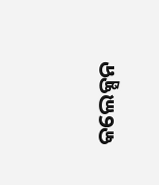କଲେକ୍ସନ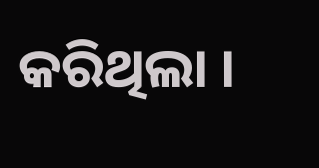କରିଥିଲା ।